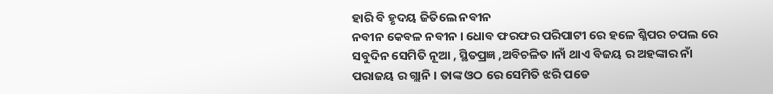ହାରି ବି ହୃଦୟ ଜିତିଲେ ନବୀନ
ନବୀନ କେବଳ ନବୀନ । ଧୋବ ଫରଫର ପରିପାଟୀ ରେ ହଳେ ଶ୍ଳିପର ଚପଲ ରେ
ସବୁଦିନ ସେମିତି ନୂଆ , ସ୍ଥିତପ୍ରଜ୍ଞ ,ଅବିଚଳିତ ।ନାଁ ଥାଏ ବିଜୟ ର ଅହଙ୍କାର ନାଁ ପରାଜୟ ର ଗ୍ଲାନି । ତାଙ୍କ ଓଠ ରେ ସେମିତି ଝରି ପଡେ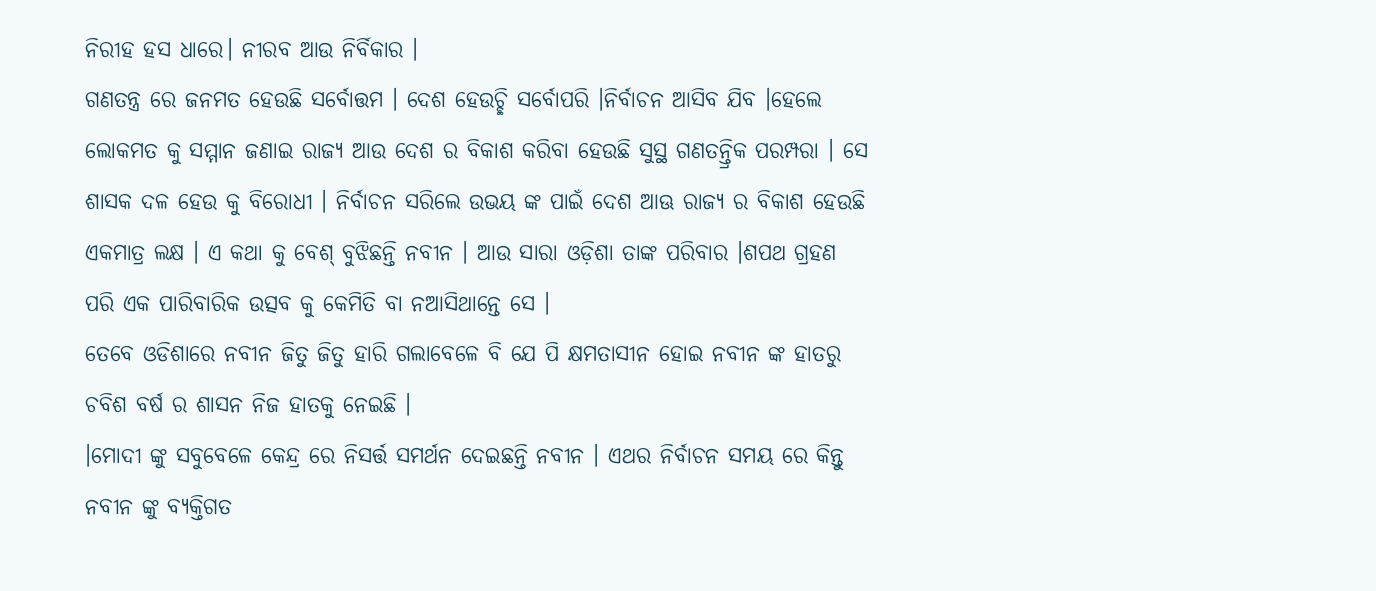ନିରୀହ ହସ ଧାରେ। ନୀରବ ଆଉ ନିର୍ବିକାର ।
ଗଣତନ୍ତ୍ର ରେ ଜନମତ ହେଉଛି ସର୍ବୋତ୍ତମ । ଦେଶ ହେଉଚ୍ଛି ସର୍ବୋପରି ।ନିର୍ବାଚନ ଆସିବ ଯିବ ।ହେଲେ ଲୋକମତ କୁ ସମ୍ମାନ ଜଣାଇ ରାଜ୍ୟ ଆଉ ଦେଶ ର ବିକାଶ କରିବା ହେଉଛି ସୁସ୍ଥ ଗଣତନ୍ତ୍ରିକ ପରମ୍ପରା । ସେ ଶାସକ ଦଳ ହେଉ କୁ ବିରୋଧୀ । ନିର୍ବାଚନ ସରିଲେ ଉଭୟ ଙ୍କ ପାଇଁ ଦେଶ ଆଊ ରାଜ୍ୟ ର ବିକାଶ ହେଉଛି ଏକମାତ୍ର ଲକ୍ଷ । ଏ କଥା କୁ ବେଶ୍ ବୁଝିଛନ୍ତି ନବୀନ । ଆଉ ସାରା ଓଡ଼ିଶା ତାଙ୍କ ପରିବାର ।ଶପଥ ଗ୍ରହଣ ପରି ଏକ ପାରିବାରିକ ଉତ୍ସବ କୁ କେମିତି ବା ନଆସିଥାନ୍ତେ ସେ ।
ତେବେ ଓଡିଶାରେ ନବୀନ ଜିତୁ ଜିତୁ ହାରି ଗଲାବେଳେ ବି ଯେ ପି କ୍ଷମତାସୀନ ହୋଇ ନବୀନ ଙ୍କ ହାତରୁ ଚବିଶ ବର୍ଷ ର ଶାସନ ନିଜ ହାତକୁ ନେଇଛି ।
।ମୋଦୀ ଙ୍କୁ ସବୁବେଳେ କେନ୍ଦ୍ର ରେ ନିସର୍ତ୍ତ ସମର୍ଥନ ଦେଇଛନ୍ତି ନବୀନ । ଏଥର ନିର୍ବାଚନ ସମୟ ରେ କିନ୍ତୁ ନବୀନ ଙ୍କୁ ବ୍ୟକ୍ତିଗତ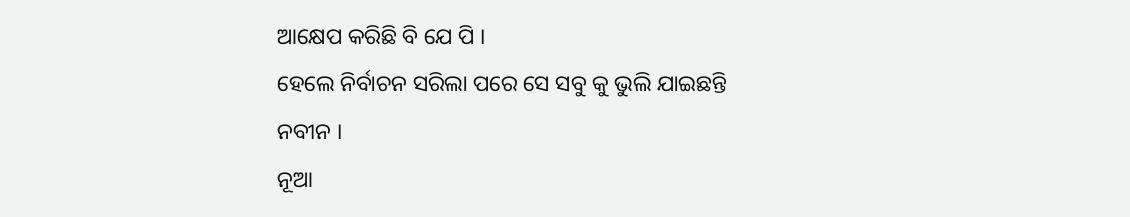ଆକ୍ଷେପ କରିଛି ବି ଯେ ପି ।
ହେଲେ ନିର୍ବାଚନ ସରିଲା ପରେ ସେ ସବୁ କୁ ଭୁଲି ଯାଇଛନ୍ତି ନବୀନ ।
ନୂଆ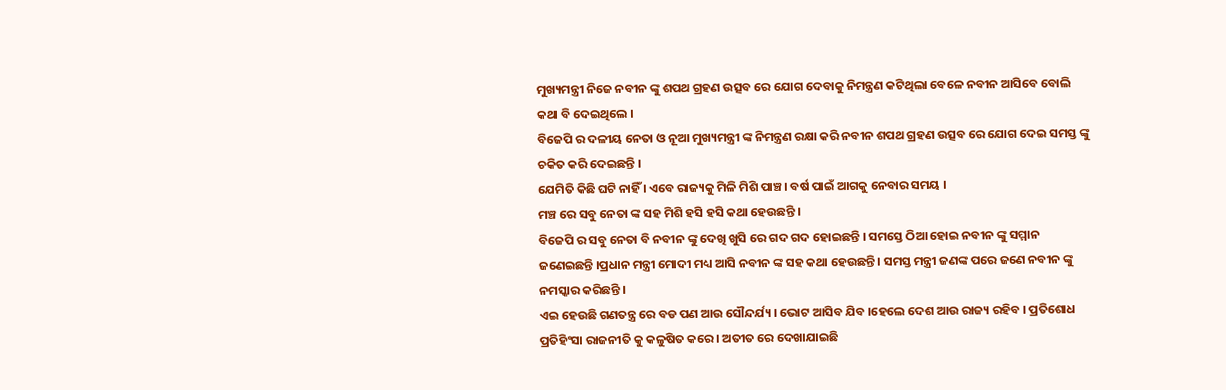ମୁଖ୍ୟମନ୍ତ୍ରୀ ନିଜେ ନବୀନ ଙ୍କୁ ଶପଥ ଗ୍ରହଣ ଉତ୍ସବ ରେ ଯୋଗ ଦେବାକୁ ନିମନ୍ତ୍ରଣ କଟିଥିଲା ବେଳେ ନବୀନ ଆସିବେ ବୋଲି କଥା ବି ଦେଇଥିଲେ ।
ବିଜେପି ର ଦଳୀୟ ନେତା ଓ ନୂଆ ମୁଖ୍ୟମନ୍ତ୍ରୀ ଙ୍କ ନିମନ୍ତ୍ରଣ ରକ୍ଷା କରି ନବୀନ ଶପଥ ଗ୍ରହଣ ଉତ୍ସବ ରେ ଯୋଗ ଦେଇ ସମସ୍ତ ଙ୍କୁ ଚକିତ କରି ଦେଇଛନ୍ତି ।
ଯେମିତି କିଛି ଘଟି ନାହିଁ । ଏବେ ରାଜ୍ୟକୁ ମିଳି ମିଶି ପାଞ୍ଚ। ବର୍ଷ ପାଇଁ ଆଗକୁ ନେବାର ସମୟ ।
ମଞ୍ଚ ରେ ସବୁ ନେତା ଙ୍କ ସହ ମିଶି ହସି ହସି କଥା ହେଉଛନ୍ତି ।
ବିଜେପି ର ସବୁ ନେତା ବି ନବୀନ ଙ୍କୁ ଦେଖି ଖୁସି ରେ ଗଦ ଗଦ ହୋଇଛନ୍ତି । ସମସ୍ତେ ଠିଆ ହୋଇ ନବୀନ ଙ୍କୁ ସମ୍ମାନ ଜଣେଇଛନ୍ତି ।ପ୍ରଧାନ ମନ୍ତ୍ରୀ ମୋଦୀ ମଧ୍ୟ ଆସି ନବୀନ ଙ୍କ ସହ କଥା ହେଉଛନ୍ତି । ସମସ୍ତ ମନ୍ତ୍ରୀ ଜଣଙ୍କ ପରେ ଜଣେ ନବୀନ ଙ୍କୁ ନମସ୍କାର କରିଛନ୍ତି ।
ଏଇ ହେଉଛି ଗଣତନ୍ତ୍ର ରେ ବଡ ପଣ ଆଉ ସୌନ୍ଦର୍ଯ୍ୟ । ଭୋଟ ଆସିବ ଯିବ ।ହେଲେ ଦେଶ ଆଉ ରାଜ୍ୟ ରହିବ । ପ୍ରତିଶୋଧ ପ୍ରତିହିଂସା ରାଜନୀତି କୁ କଳୁଷିତ କରେ । ଅତୀତ ରେ ଦେଖାଯାଇଛି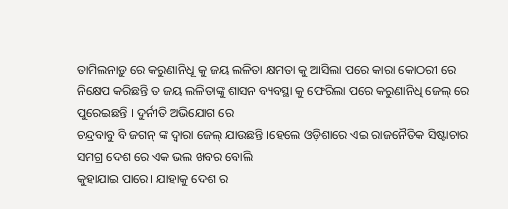ତାମିଲନାଡ଼ୁ ରେ କରୁଣାନିଧୂ କୁ ଜୟ ଲଳିତା କ୍ଷମତା କୁ ଆସିଲା ପରେ କାରା କୋଠରୀ ରେ ନିକ୍ଷେପ କରିଛନ୍ତି ତ ଜୟ ଲଳିତାଙ୍କୁ ଶାସନ ବ୍ୟବସ୍ଥା କୁ ଫେରିଲା ପରେ କରୁଣାନିଧି ଜେଲ୍ ରେ ପୁରେଇଛନ୍ତି । ଦୁର୍ନୀତି ଅଭିଯୋଗ ରେ
ଚନ୍ଦ୍ରବାବୁ ବି ଜଗନ୍ ଙ୍କ ଦ୍ଵାରା ଜେଲ୍ ଯାଉଛନ୍ତି ।ହେଲେ ଓଡ଼ିଶାରେ ଏଇ ରାଜନୈତିକ ସିଷ୍ଟାଚାର ସମଗ୍ର ଦେଶ ରେ ଏକ ଭଲ ଖବର ବୋଲି
କୁହାଯାଇ ପାରେ। ଯାହାକୁ ଦେଶ ର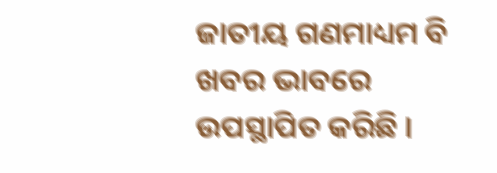ଜାତୀୟ ଗଣମାଧ୍ୟମ ବି ଖବର ଭାବରେ ଉପସ୍ଥାପିତ କରିଛି ।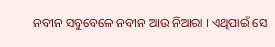ନବୀନ ସବୁବେଳେ ନବୀନ ଆଉ ନିଆରା । ଏଥିପାଇଁ ସେ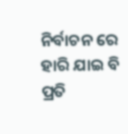ନିର୍ବାଚନ ରେ ହାରି ଯାଇ ବି ପ୍ରତି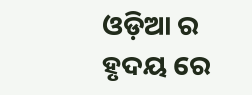ଓଡ଼ିଆ ର ହୃଦୟ ରେ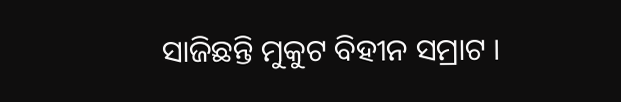ସାଜିଛନ୍ତି ମୁକୁଟ ବିହୀନ ସମ୍ରାଟ ।